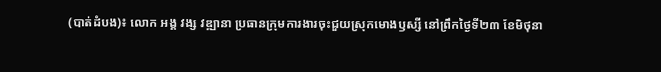(បាត់ដំបង)៖ លោក អង្គ វង្ស វឌ្ឍានា ប្រធានក្រុមការងារចុះជួយស្រុកមោងឫស្សី នៅព្រឹកថ្ងៃទី២៣ ខែមិថុនា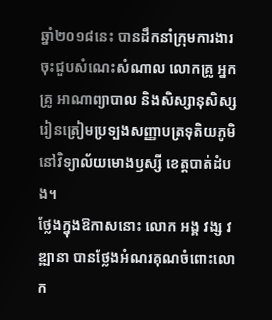ឆ្នាំ២០១៨នេះ បានដឹកនាំក្រុមការងារ ចុះជួបសំណេះសំណាល លោកគ្រូ អ្នកគ្រូ អាណាព្យាបាល និងសិស្សានុសិស្សរៀនត្រៀមប្រទ្បងសញ្ញាបត្រទុតិយភូមិ នៅវិទ្យាល័យមោងឫស្សី ខេត្តបាត់ដំបង។
ថ្លែងក្នុងឱកាសនោះ លោក អង្គ វង្ស វឌ្ឍានា បានថ្លែងអំណរគុណចំពោះលោក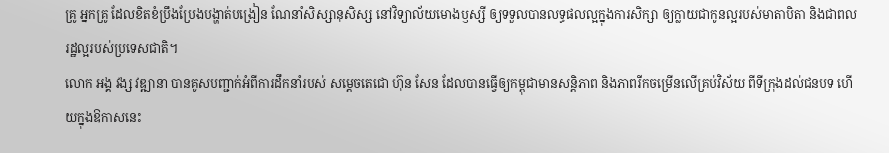គ្រូ អ្នកគ្រូ ដែលខិតខំប្រឹងប្រែងបង្ហាត់បង្រៀន ណែនាំសិស្សានុសិស្ស នៅវិទ្យាល័យមោងឫស្សី ឲ្យទទួលបានលទ្ធផលល្អក្នុងការសិក្សា ឲ្យក្លាយជាកូនល្អរបស់មាតាបិតា និងជាពលរដ្ឋល្អរបស់ប្រទេសជាតិ។
លោក អង្គ វង្ស វឌ្ឍានា បានគូសបញ្ជាក់អំពីការដឹកនាំរបស់ សម្តេចតេជោ ហ៊ុន សែន ដែលបានធ្វើឲ្យកម្ពុជាមានសន្តិភាព និងភាពរីកចម្រើនលើគ្រប់វិស័យ ពីទីក្រុងដល់ជនបទ ហើយក្នុងឱកាសនេះ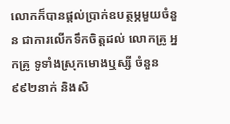លោកក៏បានផ្តល់ប្រាក់ឧបត្ថម្ភមួយចំនួន ជាការលើកទឹកចិត្តដល់ លោកគ្រូ អ្នកគ្រូ ទូទាំងស្រុកមោងឬស្សី ចំនួន៩៩២នាក់ និងសិ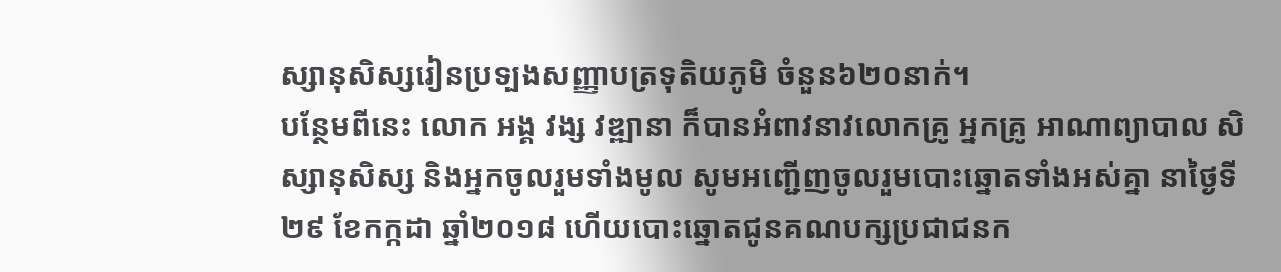ស្សានុសិស្សរៀនប្រទ្បងសញ្ញាបត្រទុតិយភូមិ ចំនួន៦២០នាក់។
បន្ថែមពីនេះ លោក អង្គ វង្ស វឌ្ឍានា ក៏បានអំពាវនាវលោកគ្រូ អ្នកគ្រូ អាណាព្យាបាល សិស្សានុសិស្ស និងអ្នកចូលរួមទាំងមូល សូមអញ្ជើញចូលរួមបោះឆ្នោតទាំងអស់គ្នា នាថ្ងៃទី២៩ ខែកក្កដា ឆ្នាំ២០១៨ ហើយបោះឆ្នោតជូនគណបក្សប្រជាជនក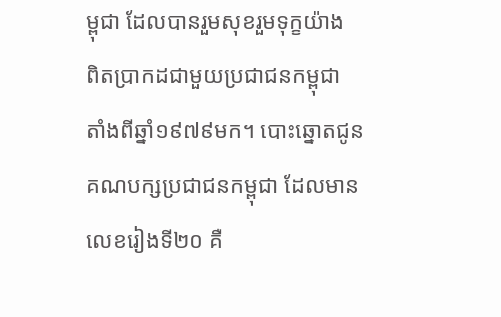ម្ពុជា ដែលបានរួមសុខរួមទុក្ខយ៉ាង
ពិតប្រាកដជាមួយប្រជាជនកម្ពុជា តាំងពីឆ្នាំ១៩៧៩មក។ បោះឆ្នោតជូនគណបក្សប្រជាជនកម្ពុជា ដែលមានលេខរៀងទី២០ គឺ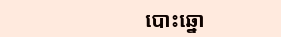បោះឆ្នោ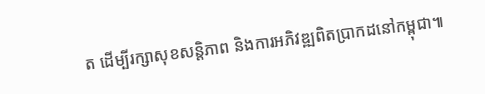ត ដើម្បីរក្សាសុខសន្តិភាព និងការអភិវឌ្ឍពិតប្រាកដនៅកម្ពុជា៕